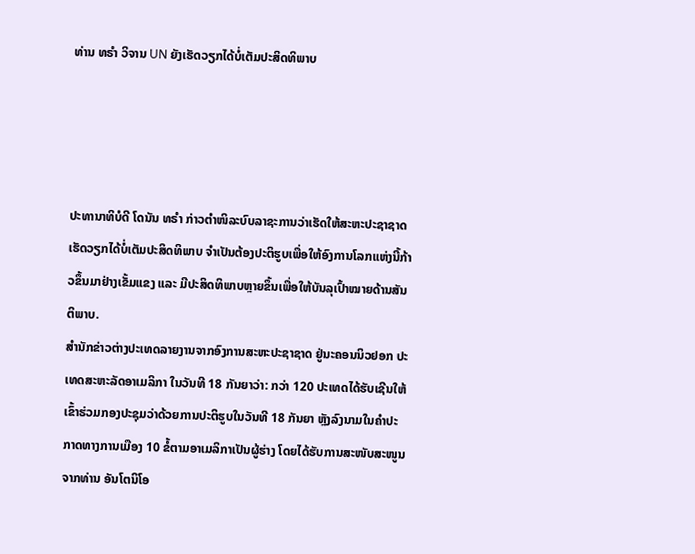ທ່ານ ທຣຳ ວິຈານ UN ຍັງເຮັດວຽກໄດ້ບໍ່ເຕັມປະສິດທິພາບ




ປະທານາທິບໍດີ ໂດນັນ ທຣຳ ກ່າວຕຳໜິລະບົບລາຊະການວ່າເຮັດໃຫ້ສະຫະປະຊາຊາດເຮັດວຽກໄດ້ບໍ່ເຕັມປະສິດທິພາບ ຈຳເປັນຕ້ອງປະຕິຮູບເພື່ອໃຫ້ອົງການໂລກແຫ່ງນີ້ກ້າວຂຶ້ນມາຢ່າງເຂັ້ມແຂງ ແລະ ມີປະສິດທິພາບຫຼາຍຂຶ້ນເພື່ອໃຫ້ບັນລຸເປົ້າໝາຍດ້ານສັນຕິພາບ.
ສຳນັກຂ່າວຕ່າງປະເທດລາຍງານຈາກອົງການສະຫະປະຊາຊາດ ຢູ່ນະຄອນນິວຢອກ ປະເທດສະຫະລັດອາເມລິກາ ໃນວັນທີ 18 ກັນຍາວ່າ: ກວ່າ 120 ປະເທດໄດ້ຮັບເຊີນໃຫ້ເຂົ້າຮ່ວມກອງປະຊຸມວ່າດ້ວຍການປະຕິຮູບໃນວັນທີ 18 ກັນຍາ ຫຼັງລົງນາມໃນຄຳປະກາດທາງການເມືອງ 10 ຂໍ້ຕາມອາເມລິກາເປັນຜູ້ຮ່າງ ໂດຍໄດ້ຮັບການສະໜັບສະໜູນຈາກທ່ານ ອັນໂຕນິໂອ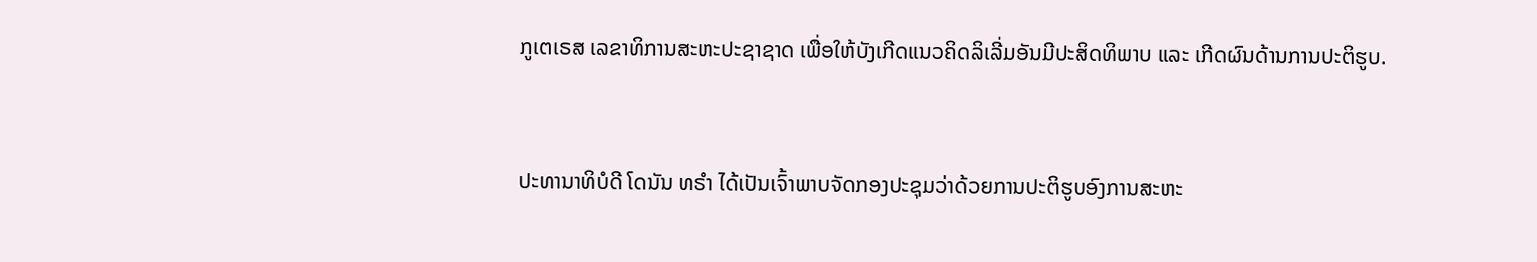ກູເຕເຣສ ເລຂາທິການສະຫະປະຊາຊາດ ເພື່ອໃຫ້ບັງເກີດແນວຄິດລິເລີ່ມອັນມີປະສິດທິພາບ ແລະ ເກີດຜົນດ້ານການປະຕິຮູບ.


ປະທານາທິບໍດີ ໂດນັນ ທຣຳ ໄດ້ເປັນເຈົ້າພາບຈັດກອງປະຊຸມວ່າດ້ວຍການປະຕິຮູບອົງການສະຫະ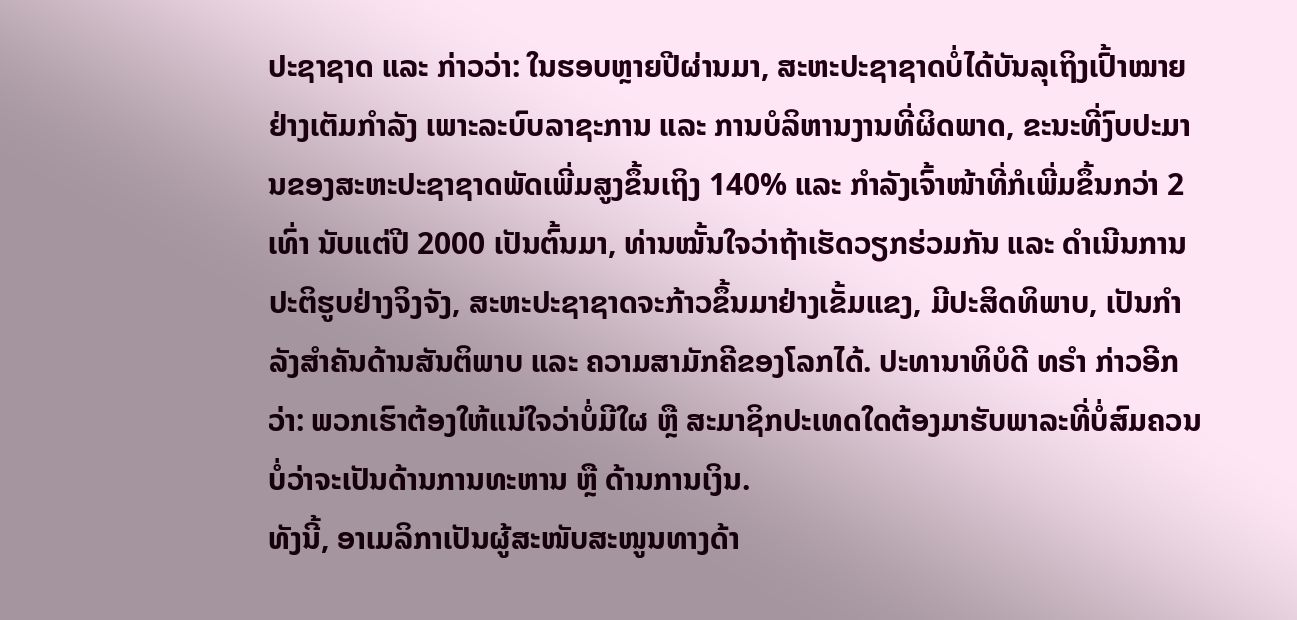ປະຊາຊາດ ແລະ ກ່າວວ່າ: ໃນຮອບຫຼາຍປີຜ່ານມາ, ສະຫະປະຊາຊາດບໍ່ໄດ້ບັນລຸເຖິງເປົ້າໝາຍຢ່າງເຕັມກຳລັງ ເພາະລະບົບລາຊະການ ແລະ ການບໍລິຫານງານທີ່ຜິດພາດ, ຂະນະທີ່ງົບປະມານຂອງສະຫະປະຊາຊາດພັດເພີ່ມສູງຂຶ້ນເຖິງ 140% ແລະ ກຳລັງເຈົ້າໜ້າທີ່ກໍເພີ່ມຂຶ້ນກວ່າ 2 ເທົ່າ ນັບແຕ່ປີ 2000 ເປັນຕົ້ນມາ, ທ່ານໝັ້ນໃຈວ່າຖ້າເຮັດວຽກຮ່ວມກັນ ແລະ ດຳເນີນການປະຕິຮູບຢ່າງຈິງຈັງ, ສະຫະປະຊາຊາດຈະກ້າວຂຶ້ນມາຢ່າງເຂັ້ມແຂງ, ມີປະສິດທິພາບ, ເປັນກຳລັງສຳຄັນດ້ານສັນຕິພາບ ແລະ ຄວາມສາມັກຄີຂອງໂລກໄດ້. ປະທານາທິບໍດີ ທຣຳ ກ່າວອີກວ່າ: ພວກເຮົາຕ້ອງໃຫ້ແນ່ໃຈວ່າບໍ່ມີໃຜ ຫຼື ສະມາຊິກປະເທດໃດຕ້ອງມາຮັບພາລະທີ່ບໍ່ສົມຄວນ ບໍ່ວ່າຈະເປັນດ້ານການທະຫານ ຫຼື ດ້ານການເງິນ.
ທັງນີ້, ອາເມລິກາເປັນຜູ້ສະໜັບສະໜູນທາງດ້າ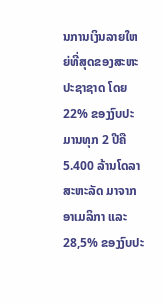ນການເງິນລາຍໃຫຍ່ທີ່ສຸດຂອງສະຫະປະຊາຊາດ ໂດຍ 22% ຂອງງົບປະມານທຸກ 2 ປີຄື 5.400 ລ້ານໂດລາສະຫະລັດ ມາຈາກອາເມລິກາ ແລະ 28,5% ຂອງງົບປະ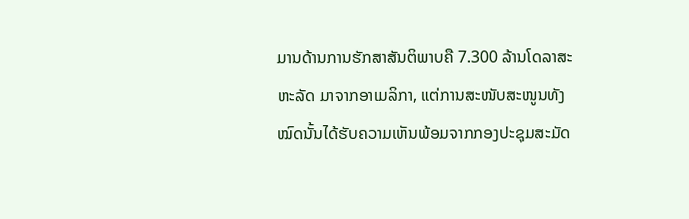ມານດ້ານການຮັກສາສັນຕິພາບຄື 7.300 ລ້ານໂດລາສະຫະລັດ ມາຈາກອາເມລິກາ, ແຕ່ການສະໜັບສະໜູນທັງໝົດນັ້ນໄດ້ຮັບຄວາມເຫັນພ້ອມຈາກກອງປະຊຸມສະມັດ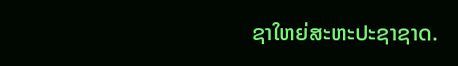ຊາໃຫຍ່ສະຫະປະຊາຊາດ.